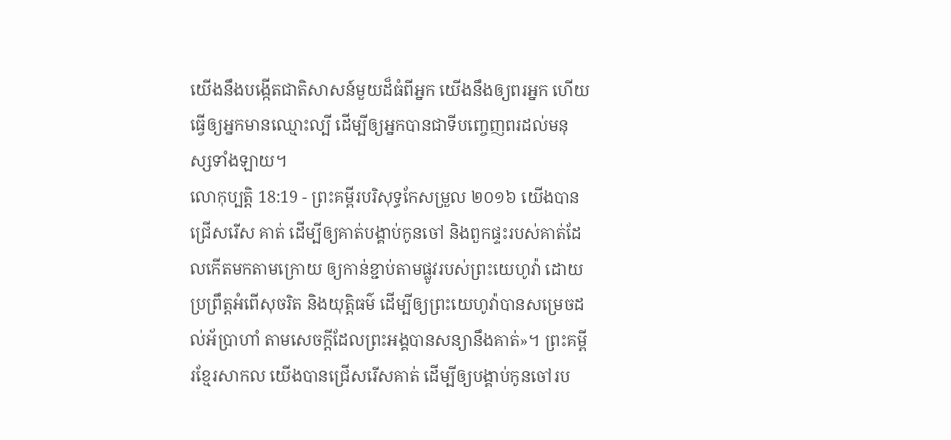យើងនឹងបង្កើតជាតិសាសន៍មួយដ៏ធំពីអ្នក យើងនឹងឲ្យពរអ្នក ហើយធ្វើឲ្យអ្នកមានឈ្មោះល្បី ដើម្បីឲ្យអ្នកបានជាទីបញ្ចេញពរដល់មនុស្សទាំងឡាយ។
លោកុប្បត្តិ 18:19 - ព្រះគម្ពីរបរិសុទ្ធកែសម្រួល ២០១៦ យើងបានជ្រើសរើស គាត់ ដើម្បីឲ្យគាត់បង្គាប់កូនចៅ និងពួកផ្ទះរបស់គាត់ដែលកើតមកតាមក្រោយ ឲ្យកាន់ខ្ជាប់តាមផ្លូវរបស់ព្រះយេហូវ៉ា ដោយប្រព្រឹត្តអំពើសុចរិត និងយុត្តិធម៌ ដើម្បីឲ្យព្រះយេហូវ៉ាបានសម្រេចដល់អ័ប្រាហាំ តាមសេចក្ដីដែលព្រះអង្គបានសន្យានឹងគាត់»។ ព្រះគម្ពីរខ្មែរសាកល យើងបានជ្រើសរើសគាត់ ដើម្បីឲ្យបង្គាប់កូនចៅរប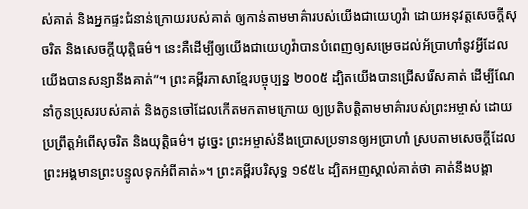ស់គាត់ និងអ្នកផ្ទះជំនាន់ក្រោយរបស់គាត់ ឲ្យកាន់តាមមាគ៌ារបស់យើងជាយេហូវ៉ា ដោយអនុវត្តសេចក្ដីសុចរិត និងសេចក្ដីយុត្តិធម៌។ នេះគឺដើម្បីឲ្យយើងជាយេហូវ៉ាបានបំពេញឲ្យសម្រេចដល់អ័ប្រាហាំនូវអ្វីដែលយើងបានសន្យានឹងគាត់”។ ព្រះគម្ពីរភាសាខ្មែរបច្ចុប្បន្ន ២០០៥ ដ្បិតយើងបានជ្រើសរើសគាត់ ដើម្បីណែនាំកូនប្រុសរបស់គាត់ និងកូនចៅដែលកើតមកតាមក្រោយ ឲ្យប្រតិបត្តិតាមមាគ៌ារបស់ព្រះអម្ចាស់ ដោយប្រព្រឹត្តអំពើសុចរិត និងយុត្តិធម៌។ ដូច្នេះ ព្រះអម្ចាស់នឹងប្រោសប្រទានឲ្យអប្រាហាំ ស្របតាមសេចក្ដីដែលព្រះអង្គមានព្រះបន្ទូលទុកអំពីគាត់»។ ព្រះគម្ពីរបរិសុទ្ធ ១៩៥៤ ដ្បិតអញស្គាល់គាត់ថា គាត់នឹងបង្គា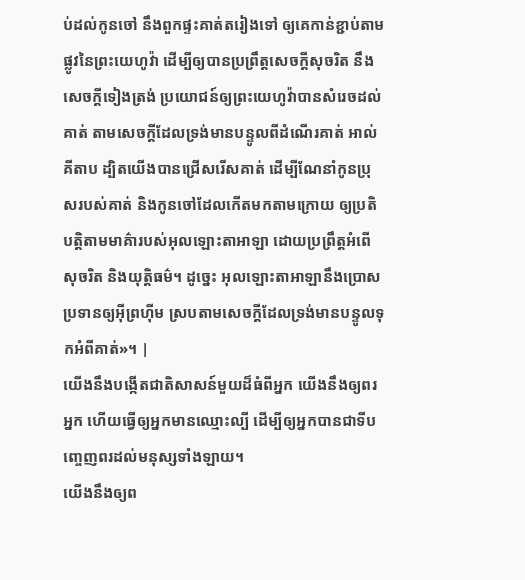ប់ដល់កូនចៅ នឹងពួកផ្ទះគាត់តរៀងទៅ ឲ្យគេកាន់ខ្ជាប់តាមផ្លូវនៃព្រះយេហូវ៉ា ដើម្បីឲ្យបានប្រព្រឹត្តសេចក្ដីសុចរិត នឹងសេចក្ដីទៀងត្រង់ ប្រយោជន៍ឲ្យព្រះយេហូវ៉ាបានសំរេចដល់គាត់ តាមសេចក្ដីដែលទ្រង់មានបន្ទូលពីដំណើរគាត់ អាល់គីតាប ដ្បិតយើងបានជ្រើសរើសគាត់ ដើម្បីណែនាំកូនប្រុសរបស់គាត់ និងកូនចៅដែលកើតមកតាមក្រោយ ឲ្យប្រតិបត្តិតាមមាគ៌ារបស់អុលឡោះតាអាឡា ដោយប្រព្រឹត្តអំពើសុចរិត និងយុត្តិធម៌។ ដូច្នេះ អុលឡោះតាអាឡានឹងប្រោសប្រទានឲ្យអ៊ីព្រហ៊ីម ស្របតាមសេចក្តីដែលទ្រង់មានបន្ទូលទុកអំពីគាត់»។ |
យើងនឹងបង្កើតជាតិសាសន៍មួយដ៏ធំពីអ្នក យើងនឹងឲ្យពរអ្នក ហើយធ្វើឲ្យអ្នកមានឈ្មោះល្បី ដើម្បីឲ្យអ្នកបានជាទីបញ្ចេញពរដល់មនុស្សទាំងឡាយ។
យើងនឹងឲ្យព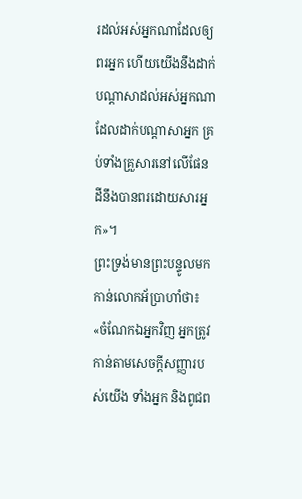រដល់អស់អ្នកណាដែលឲ្យពរអ្នក ហើយយើងនឹងដាក់បណ្ដាសាដល់អស់អ្នកណាដែលដាក់បណ្ដាសាអ្នក គ្រប់ទាំងគ្រួសារនៅលើផែនដីនឹងបានពរដោយសារអ្នក»។
ព្រះទ្រង់មានព្រះបន្ទូលមកកាន់លោកអ័ប្រាហាំថា៖ «ចំណែកឯអ្នកវិញ អ្នកត្រូវកាន់តាមសេចក្ដីសញ្ញារបស់យើង ទាំងអ្នក និងពូជព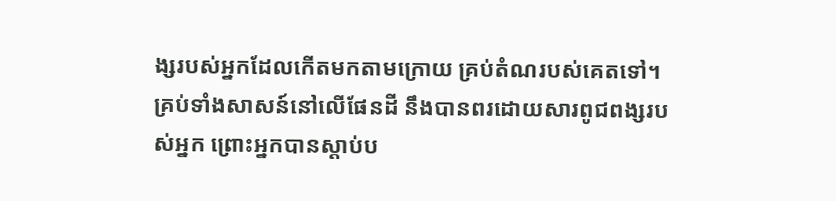ង្សរបស់អ្នកដែលកើតមកតាមក្រោយ គ្រប់តំណរបស់គេតទៅ។
គ្រប់ទាំងសាសន៍នៅលើផែនដី នឹងបានពរដោយសារពូជពង្សរបស់អ្នក ព្រោះអ្នកបានស្តាប់ប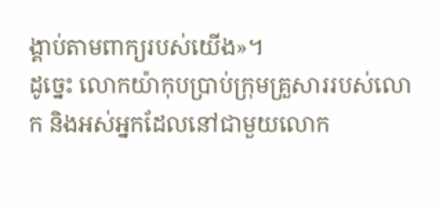ង្គាប់តាមពាក្យរបស់យើង»។
ដូច្នេះ លោកយ៉ាកុបប្រាប់ក្រុមគ្រួសាររបស់លោក និងអស់អ្នកដែលនៅជាមួយលោក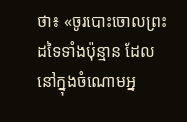ថា៖ «ចូរបោះចោលព្រះដទៃទាំងប៉ុន្មាន ដែលនៅក្នុងចំណោមអ្ន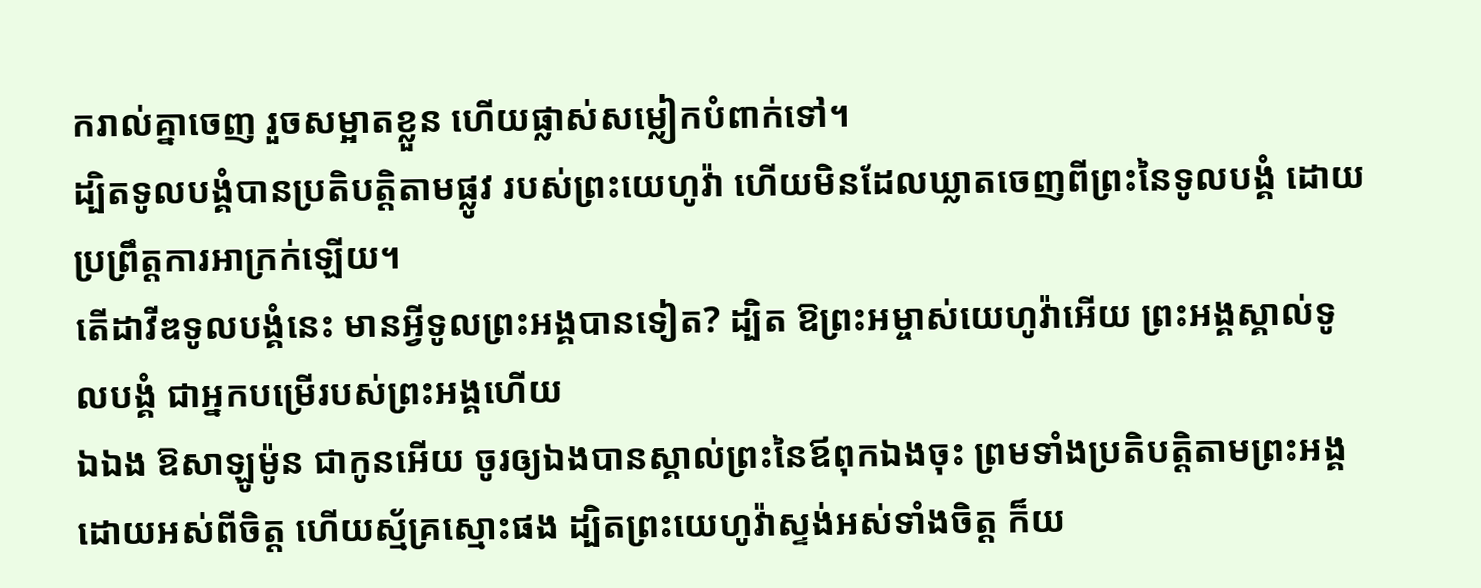ករាល់គ្នាចេញ រួចសម្អាតខ្លួន ហើយផ្លាស់សម្លៀកបំពាក់ទៅ។
ដ្បិតទូលបង្គំបានប្រតិបត្តិតាមផ្លូវ របស់ព្រះយេហូវ៉ា ហើយមិនដែលឃ្លាតចេញពីព្រះនៃទូលបង្គំ ដោយប្រព្រឹត្តការអាក្រក់ឡើយ។
តើដាវីឌទូលបង្គំនេះ មានអ្វីទូលព្រះអង្គបានទៀត? ដ្បិត ឱព្រះអម្ចាស់យេហូវ៉ាអើយ ព្រះអង្គស្គាល់ទូលបង្គំ ជាអ្នកបម្រើរបស់ព្រះអង្គហើយ
ឯឯង ឱសាឡូម៉ូន ជាកូនអើយ ចូរឲ្យឯងបានស្គាល់ព្រះនៃឪពុកឯងចុះ ព្រមទាំងប្រតិបត្តិតាមព្រះអង្គ ដោយអស់ពីចិត្ត ហើយស្ម័គ្រស្មោះផង ដ្បិតព្រះយេហូវ៉ាស្ទង់អស់ទាំងចិត្ត ក៏យ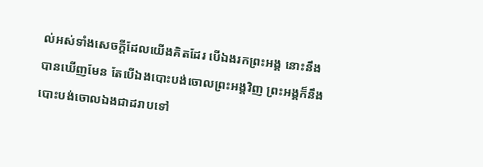ល់អស់ទាំងសេចក្ដីដែលយើងគិតដែរ បើឯងរកព្រះអង្គ នោះនឹងបានឃើញមែន តែបើឯងបោះបង់ចោលព្រះអង្គវិញ ព្រះអង្គក៏នឹងបោះបង់ចោលឯងជាដរាបទៅ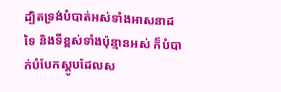ដ្បិតទ្រង់បំបាត់អស់ទាំងអាសនាដទៃ និងទីខ្ពស់ទាំងប៉ុន្មានអស់ ក៏បំបាក់បំបែកស្ដូបដែលស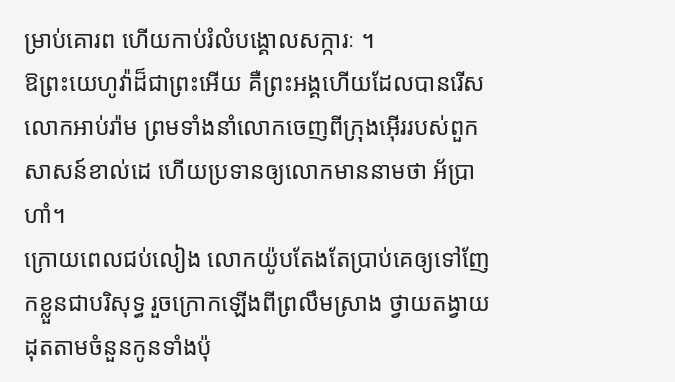ម្រាប់គោរព ហើយកាប់រំលំបង្គោលសក្ការៈ ។
ឱព្រះយេហូវ៉ាដ៏ជាព្រះអើយ គឺព្រះអង្គហើយដែលបានរើសលោកអាប់រ៉ាម ព្រមទាំងនាំលោកចេញពីក្រុងអ៊ើររបស់ពួកសាសន៍ខាល់ដេ ហើយប្រទានឲ្យលោកមាននាមថា អ័ប្រាហាំ។
ក្រោយពេលជប់លៀង លោកយ៉ូបតែងតែប្រាប់គេឲ្យទៅញែកខ្លួនជាបរិសុទ្ធ រួចក្រោកឡើងពីព្រលឹមស្រាង ថ្វាយតង្វាយដុតតាមចំនួនកូនទាំងប៉ុ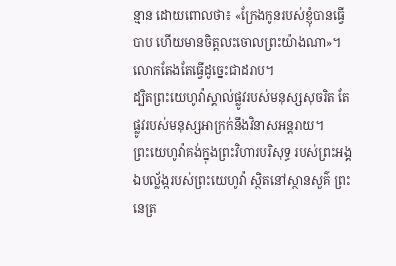ន្មាន ដោយពោលថា៖ «ក្រែងកូនរបស់ខ្ញុំបានធ្វើបាប ហើយមានចិត្តលះចោលព្រះយ៉ាងណា»។ លោកតែងតែធ្វើដូច្នេះជាដរាប។
ដ្បិតព្រះយេហូវ៉ាស្គាល់ផ្លូវរបស់មនុស្សសុចរិត តែផ្លូវរបស់មនុស្សអាក្រក់នឹងវិនាសអន្តរាយ។
ព្រះយេហូវ៉ាគង់ក្នុងព្រះវិហារបរិសុទ្ធ របស់ព្រះអង្គ ឯបល្ល័ង្ករបស់ព្រះយេហូវ៉ា ស្ថិតនៅស្ថានសួគ៌ ព្រះនេត្រ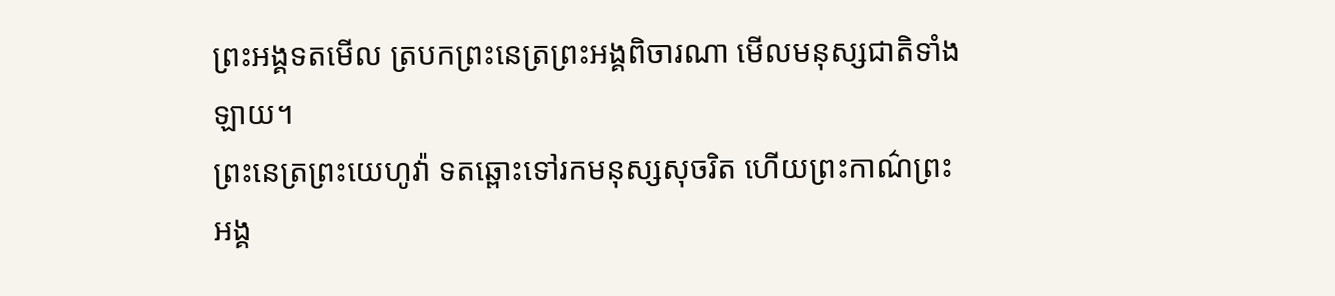ព្រះអង្គទតមើល ត្របកព្រះនេត្រព្រះអង្គពិចារណា មើលមនុស្សជាតិទាំងឡាយ។
ព្រះនេត្រព្រះយេហូវ៉ា ទតឆ្ពោះទៅរកមនុស្សសុចរិត ហើយព្រះកាណ៌ព្រះអង្គ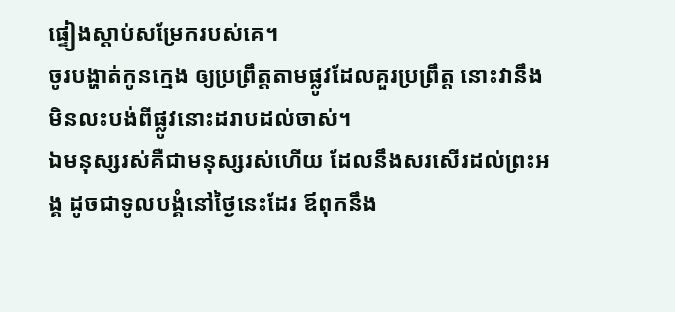ផ្ទៀងស្តាប់សម្រែករបស់គេ។
ចូរបង្ហាត់កូនក្មេង ឲ្យប្រព្រឹត្តតាមផ្លូវដែលគួរប្រព្រឹត្ត នោះវានឹងមិនលះបង់ពីផ្លូវនោះដរាបដល់ចាស់។
ឯមនុស្សរស់គឺជាមនុស្សរស់ហើយ ដែលនឹងសរសើរដល់ព្រះអង្គ ដូចជាទូលបង្គំនៅថ្ងៃនេះដែរ ឪពុកនឹង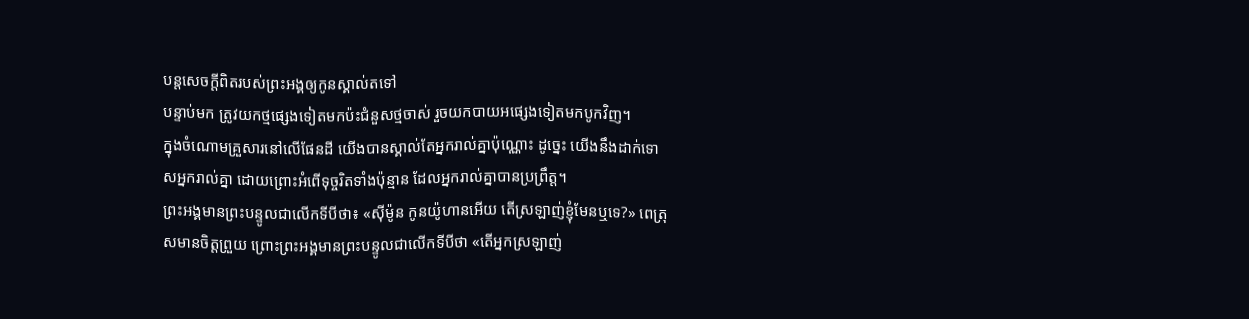បន្តសេចក្ដីពិតរបស់ព្រះអង្គឲ្យកូនស្គាល់តទៅ
បន្ទាប់មក ត្រូវយកថ្មផ្សេងទៀតមកប៉ះជំនួសថ្មចាស់ រួចយកបាយអផ្សេងទៀតមកបូកវិញ។
ក្នុងចំណោមគ្រួសារនៅលើផែនដី យើងបានស្គាល់តែអ្នករាល់គ្នាប៉ុណ្ណោះ ដូច្នេះ យើងនឹងដាក់ទោសអ្នករាល់គ្នា ដោយព្រោះអំពើទុច្ចរិតទាំងប៉ុន្មាន ដែលអ្នករាល់គ្នាបានប្រព្រឹត្ត។
ព្រះអង្គមានព្រះបន្ទូលជាលើកទីបីថា៖ «ស៊ីម៉ូន កូនយ៉ូហានអើយ តើស្រឡាញ់ខ្ញុំមែនឬទេ?» ពេត្រុសមានចិត្តព្រួយ ព្រោះព្រះអង្គមានព្រះបន្ទូលជាលើកទីបីថា «តើអ្នកស្រឡាញ់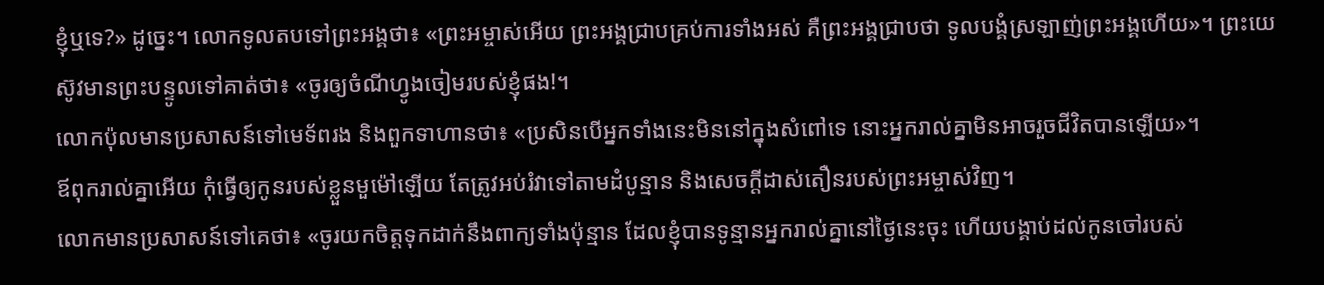ខ្ញុំឬទេ?» ដូច្នេះ។ លោកទូលតបទៅព្រះអង្គថា៖ «ព្រះអម្ចាស់អើយ ព្រះអង្គជ្រាបគ្រប់ការទាំងអស់ គឺព្រះអង្គជ្រាបថា ទូលបង្គំស្រឡាញ់ព្រះអង្គហើយ»។ ព្រះយេស៊ូវមានព្រះបន្ទូលទៅគាត់ថា៖ «ចូរឲ្យចំណីហ្វូងចៀមរបស់ខ្ញុំផង!។
លោកប៉ុលមានប្រសាសន៍ទៅមេទ័ពរង និងពួកទាហានថា៖ «ប្រសិនបើអ្នកទាំងនេះមិននៅក្នុងសំពៅទេ នោះអ្នករាល់គ្នាមិនអាចរួចជីវិតបានឡើយ»។
ឪពុករាល់គ្នាអើយ កុំធ្វើឲ្យកូនរបស់ខ្លួនមួម៉ៅឡើយ តែត្រូវអប់រំវាទៅតាមដំបូន្មាន និងសេចក្តីដាស់តឿនរបស់ព្រះអម្ចាស់វិញ។
លោកមានប្រសាសន៍ទៅគេថា៖ «ចូរយកចិត្តទុកដាក់នឹងពាក្យទាំងប៉ុន្មាន ដែលខ្ញុំបានទូន្មានអ្នករាល់គ្នានៅថ្ងៃនេះចុះ ហើយបង្គាប់ដល់កូនចៅរបស់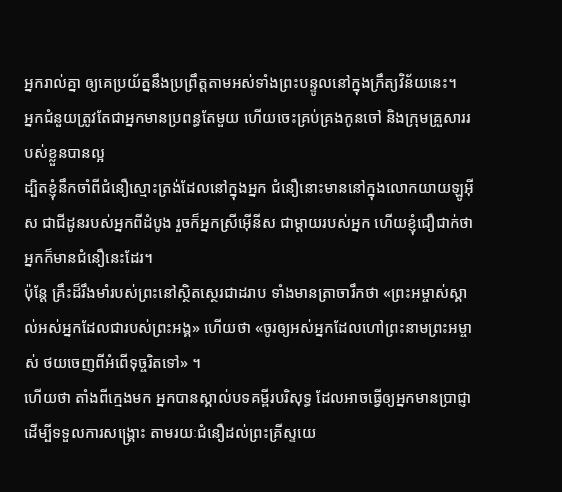អ្នករាល់គ្នា ឲ្យគេប្រយ័ត្ននឹងប្រព្រឹត្តតាមអស់ទាំងព្រះបន្ទូលនៅក្នុងក្រឹត្យវិន័យនេះ។
អ្នកជំនួយត្រូវតែជាអ្នកមានប្រពន្ធតែមួយ ហើយចេះគ្រប់គ្រងកូនចៅ និងក្រុមគ្រួសាររបស់ខ្លួនបានល្អ
ដ្បិតខ្ញុំនឹកចាំពីជំនឿស្មោះត្រង់ដែលនៅក្នុងអ្នក ជំនឿនោះមាននៅក្នុងលោកយាយឡូអ៊ីស ជាជីដូនរបស់អ្នកពីដំបូង រួចក៏អ្នកស្រីអ៊ើនីស ជាម្តាយរបស់អ្នក ហើយខ្ញុំជឿជាក់ថា អ្នកក៏មានជំនឿនេះដែរ។
ប៉ុន្តែ គ្រឹះដ៏រឹងមាំរបស់ព្រះនៅស្ថិតស្ថេរជាដរាប ទាំងមានត្រាចារឹកថា «ព្រះអម្ចាស់ស្គាល់អស់អ្នកដែលជារបស់ព្រះអង្គ» ហើយថា «ចូរឲ្យអស់អ្នកដែលហៅព្រះនាមព្រះអម្ចាស់ ថយចេញពីអំពើទុច្ចរិតទៅ» ។
ហើយថា តាំងពីក្មេងមក អ្នកបានស្គាល់បទគម្ពីរបរិសុទ្ធ ដែលអាចធ្វើឲ្យអ្នកមានប្រាជ្ញាដើម្បីទទួលការសង្គ្រោះ តាមរយៈជំនឿដល់ព្រះគ្រីស្ទយេ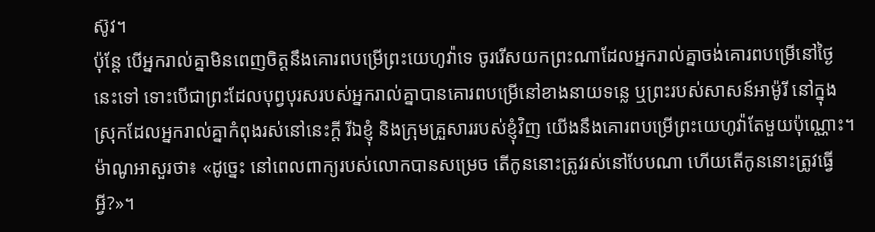ស៊ូវ។
ប៉ុន្ដែ បើអ្នករាល់គ្នាមិនពេញចិត្តនឹងគោរពបម្រើព្រះយេហូវ៉ាទេ ចូររើសយកព្រះណាដែលអ្នករាល់គ្នាចង់គោរពបម្រើនៅថ្ងៃនេះទៅ ទោះបើជាព្រះដែលបុព្វបុរសរបស់អ្នករាល់គ្នាបានគោរពបម្រើនៅខាងនាយទន្លេ ឬព្រះរបស់សាសន៍អាម៉ូរី នៅក្នុងស្រុកដែលអ្នករាល់គ្នាកំពុងរស់នៅនេះក្តី រីឯខ្ញុំ និងក្រុមគ្រួសាររបស់ខ្ញុំវិញ យើងនឹងគោរពបម្រើព្រះយេហូវ៉ាតែមួយប៉ុណ្ណោះ។
ម៉ាណូអាសួរថា៖ «ដូច្នេះ នៅពេលពាក្យរបស់លោកបានសម្រេច តើកូននោះត្រូវរស់នៅបែបណា ហើយតើកូននោះត្រូវធ្វើអ្វី?»។